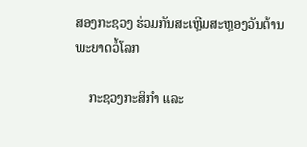ສອງກະຊວງ ຮ່ວມກັນສະເຫຼີມສະຫຼອງວັນຕ້ານພະຍາດວໍ້ໂລກ

    ກະຊວງກະສິກຳ ແລະ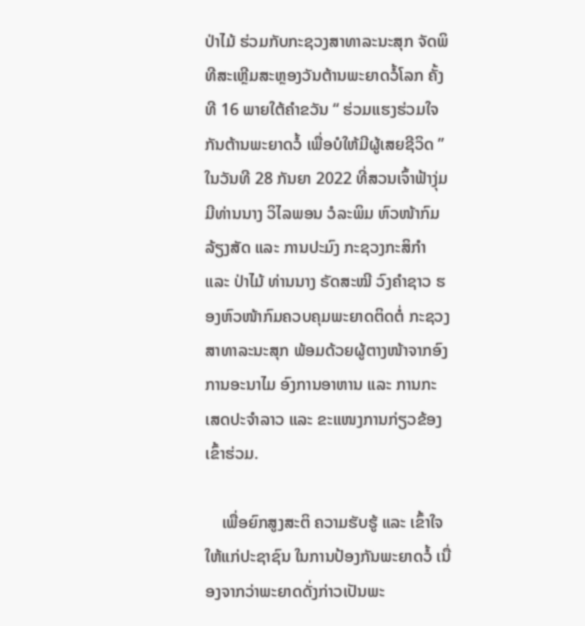ປ່າໄມ້ ຮ່ວມກັບກະຊວງສາທາລະນະສຸກ ຈັດພິທີສະເຫຼີມສະຫຼອງວັນຕ້ານພະຍາດວໍ້ໂລກ ຄັ້ງທີ 16 ພາຍໃຕ້ຄຳຂວັນ “ ຮ່ວມແຮງຮ່ວມໃຈກັນຕ້ານພະຍາດວໍ້ ເພື່ອບໍໃຫ້ມີຜູ້ເສຍຊີວິດ ” ໃນວັນທີ 28 ກັນຍາ 2022 ທີ່ສວນເຈົ້າຟ້າງຸ່ມ ມີທ່ານນາງ ວິໄລພອນ ວໍລະພິມ ຫົວໜ້າກົມລ້ຽງສັດ ແລະ ການປະມົງ ກະຊວງກະສິກຳ ແລະ ປ່າໄມ້ ທ່ານນາງ ຣັດສະໝີ ວົງຄໍາຊາວ ຮອງຫົວໜ້າກົມຄວບຄຸມພະຍາດຕິດຕໍ່ ກະຊວງສາທາລະນະສຸກ ພ້ອມດ້ວຍຜູ້ຕາງໜ້າຈາກອົງການອະນາໄມ ອົງການອາຫານ ແລະ ການກະເສດປະຈໍາລາວ ແລະ ຂະແໜງການກ່ຽວຂ້ອງເຂົ້າຮ່ວມ.

    ເພື່ອຍົກສູງສະຕິ ຄວາມຮັບຮູ້ ແລະ ເຂົ້າໃຈໃຫ້ແກ່ປະຊາຊົນ ໃນການປ້ອງກັນພະຍາດວໍ້ ເນື່ອງຈາກວ່າພະຍາດດັ່ງກ່າວເປັນພະ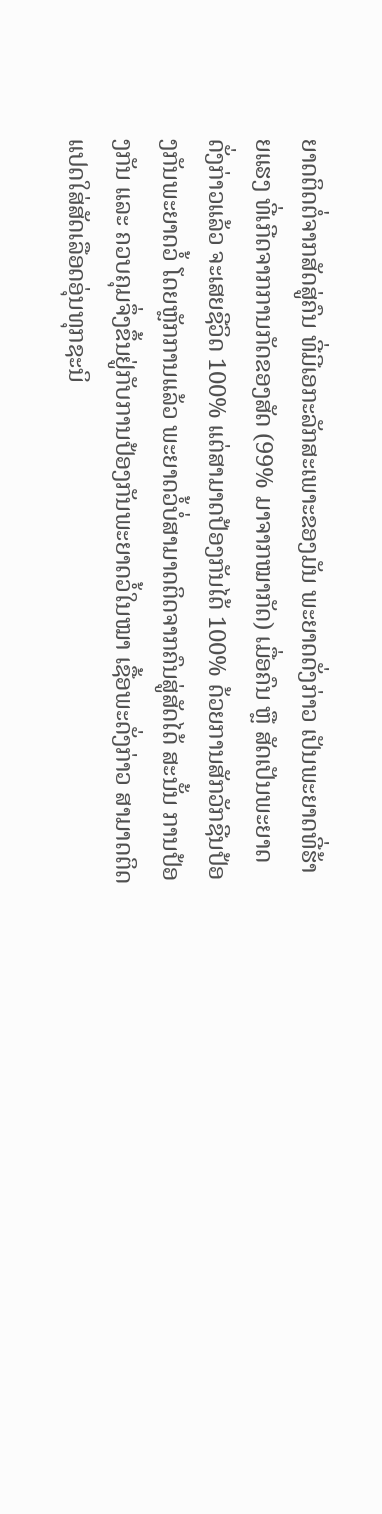ຍາດຕິດຕໍ່ຈາກສັດສູ່ຄົນ ທີ່ມີເອກະລັກສະເພາະຂອງມັນ ພະຍາດດັ່ງກ່າວ ເປັນພະຍາດທີ່ຮ້າຍແຮງ ທີ່ເກີດຈາກການກັດຂອງສັດ (99% ມາຈາກໝາກັດ) ເມື່ອຄົນ ຫຼື ສັດເປັນພະຍາດດັ່ງກ່າວແລ້ວ ຈະເສຍຊີວິດ 100% ແຕ່ສາມາດປ້ອງກັນໄດ້ 100% ດ້ວຍການສັກວັກຊີນປ້ອງກັນພະຍາດວໍ້ ໂດຍຫຼັກການແລ້ວ ພະຍາດວໍ້ບໍ່ສາມາດຕິດຈາກຄົນສູ່ສັດໄດ້ ສະນັ້ນ ການປ້ອງກັນ ແລະ ຄວບຄຸມຈຶ່ງຂຶ້ນຢູ່ກັບການປ້ອງກັນພະຍາດວໍ້ໃນໝາ ເຊື້ອພະດັ່ງກ່າວ ສາມາດຕິດແປດໃສ່ສັດເລືອດອຸ່ນທຸກຊະນິ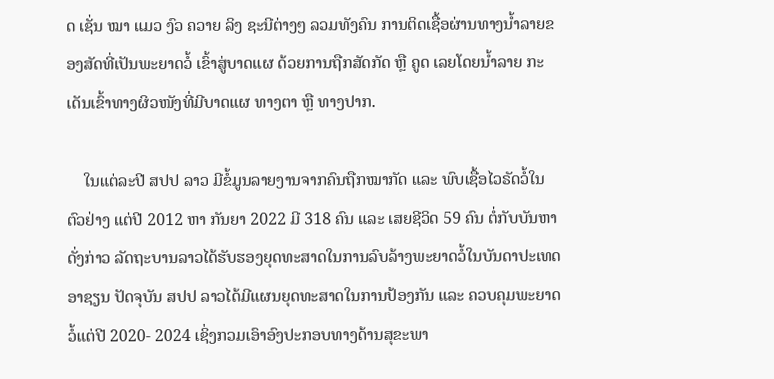ດ ເຊັ່ນ ໝາ ແມວ ງົວ ຄວາຍ ລິງ ຊະນີຕ່າງໆ ລວມທັງຄົນ ການຕິດເຊື້ອຜ່ານທາງນ້ຳລາຍຂອງສັດທີ່ເປັນພະຍາດວໍ້ ເຂົ້າສູ່ບາດແຜ ດ້ວຍການຖືກສັດກັດ ຫຼື ຄູດ ເລຍໂດຍນ້ຳລາຍ ກະເດັນເຂົ້າທາງຜິວໜັງທີ່ມີບາດແຜ ທາງຕາ ຫຼື ທາງປາກ.

    ໃນແຕ່ລະປີ ສປປ ລາວ ມີຂໍ້ມູນລາຍງານຈາກຄົນຖືກໝາກັດ ແລະ ພົບເຊື້ອໄວຣັດວໍ້ໃນຕົວຢ່າງ ແຕ່ປີ 2012 ຫາ ກັນຍາ 2022 ມີ 318 ຄົນ ແລະ ເສຍຊີວິດ 59 ຄົນ ຕໍ່ກັບບັນຫາດັ່ງກ່າວ ລັດຖະບານລາວໄດ້ຮັບຮອງຍຸດທະສາດໃນການລົບລ້າງພະຍາດວໍ້ໃນບັນດາປະເທດອາຊຽນ ປັດຈຸບັນ ສປປ ລາວໄດ້ມີແຜນຍຸດທະສາດໃນການປ້ອງກັນ ແລະ ຄວບຄຸມພະຍາດວໍ້ແຕ່ປີ 2020- 2024 ເຊິ່ງກວມເອົາອົງປະກອບທາງດ້ານສຸຂະພາ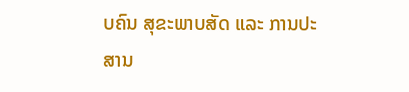ບຄົນ ສຸຂະພາບສັດ ແລະ ການປະສານ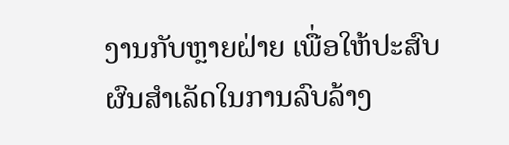ງານກັບຫຼາຍຝ່າຍ ເພື່ອໃຫ້ປະສົບຜົນສໍາເລັດໃນການລົບລ້າງ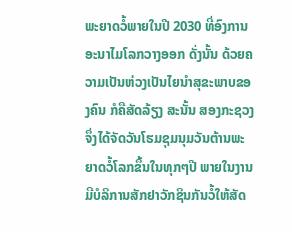ພະຍາດວໍ້ພາຍໃນປີ 2030 ທີ່ອົງການອະນາໄມໂລກວາງອອກ ດັ່ງນັ້ນ ດ້ວຍຄວາມເປັນຫ່ວງເປັນໄຍນໍາສຸຂະພາບຂອງຄົນ ກໍຄືສັດລ້ຽງ ສະນັ້ນ ສອງກະຊວງຈຶ່ງໄດ້ຈັດວັນໂຮມຊຸມນຸມວັນຕ້ານພະຍາດວໍ້ໂລກຂຶ້ນໃນທຸກໆປີ ພາຍໃນງານ ມີບໍລິການສັກຢາວັກຊິນກັນວໍ້ໃຫ້ສັດ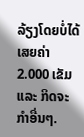ລ້ຽງໂດຍບໍ່ໄດ້ເສຍຄ່າ 2.000 ເຂັມ ແລະ ກິດຈະກຳອື່ນໆ.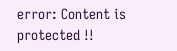error: Content is protected !!